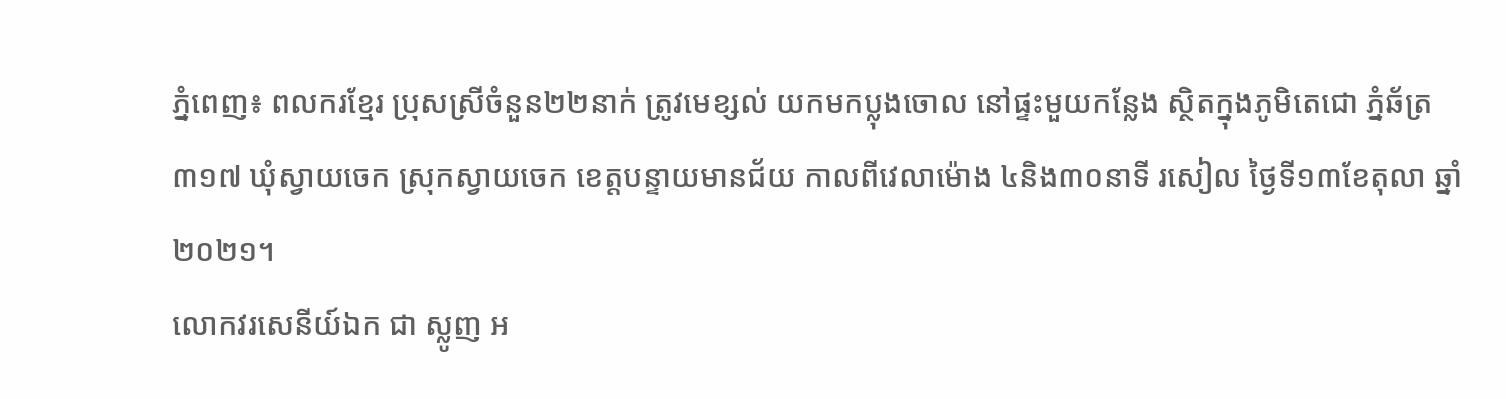ភ្នំពេញ៖ ពលករខ្មែរ ប្រុសស្រីចំនួន២២នាក់ ត្រូវមេខ្សល់ យកមកប្លុងចោល នៅផ្ទះមួយកន្លែង ស្ថិតក្នុងភូមិតេជោ ភ្នំឆ័ត្រ ៣១៧ ឃុំស្វាយចេក ស្រុកស្វាយចេក ខេត្តបន្ទាយមានជ័យ កាលពីវេលាម៉ោង ៤និង៣០នាទី រសៀល ថ្ងៃទី១៣ខែតុលា ឆ្នាំ២០២១។
លោកវរសេនីយ៍ឯក ជា ស្លូញ អ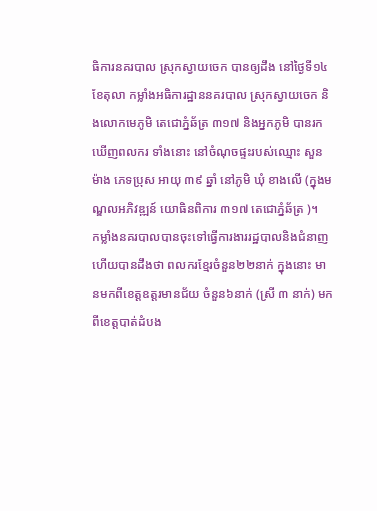ធិការនគរបាល ស្រុកស្វាយចេក បានឲ្យដឹង នៅថ្ងៃទី១៤ ខែតុលា កម្លាំងអធិការដ្ឋាននគរបាល ស្រុកស្វាយចេក និងលោកមេភូមិ តេជោភ្នំឆ័ត្រ ៣១៧ និងអ្នកភូមិ បានរកឃើញពលករ ទាំងនោះ នៅចំណុចផ្ទះរបស់ឈ្មោះ សួន ម៉ាង ភេទប្រុស អាយុ ៣៩ ឆ្នាំ នៅភូមិ ឃុំ ខាងលើ (ក្នុងមណ្ឌលអភិវឌ្ឍន៍ យោធិនពិការ ៣១៧ តេជោភ្នំឆ័ត្រ )។
កម្លាំងនគរបាលបានចុះទៅធ្វើការងាររដ្ឋបាលនិងជំនាញ ហើយបានដឹងថា ពលករខ្មែរចំនួន២២នាក់ ក្នុងនោះ មានមកពីខេត្តឧត្តរមានជ័យ ចំនួន៦នាក់ (ស្រី ៣ នាក់) មកពីខេត្តបាត់ដំបង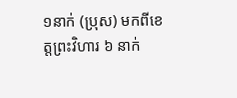១នាក់ (ប្រុស) មកពីខេត្តព្រះវិហារ ៦ នាក់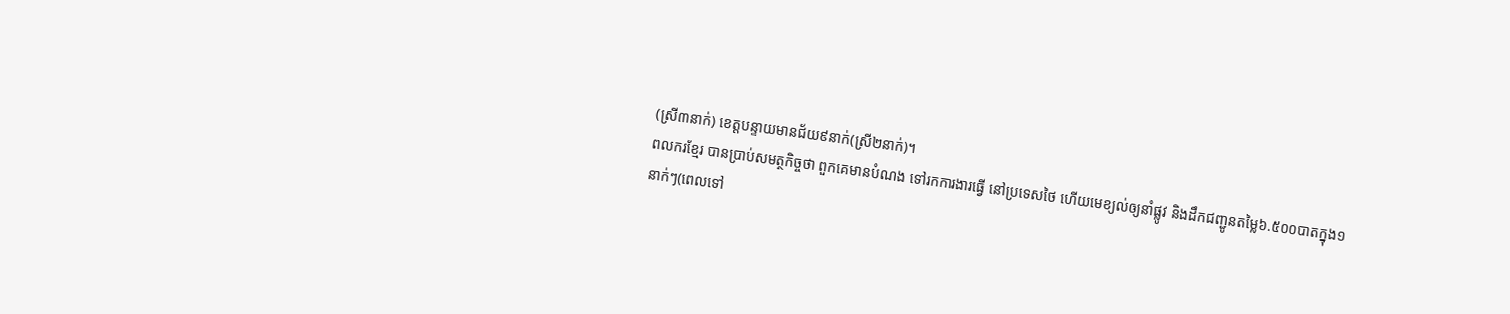(ស្រី៣នាក់) ខេត្តបន្ទាយមានជ័យ៩នាក់(ស្រី២នាក់)។
ពលករខ្មែរ បានប្រាប់សមត្ថកិច្ចថា ពួកគេមានបំណង ទៅរកការងារធ្វើ នៅប្រទេសថៃ ហើយមេខ្យល់ឲ្យនាំផ្លូវ និងដឹកជញ្ជូនតម្លៃ៦.៥០០បាតក្នុង១នាក់ៗ(ពេលទៅ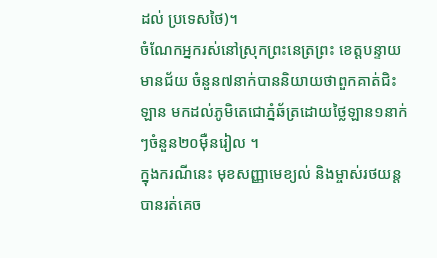ដល់ ប្រទេសថៃ)។
ចំណែកអ្នករស់នៅស្រុកព្រះនេត្រព្រះ ខេត្តបន្ទាយមានជ័យ ចំនួន៧នាក់បាននិយាយថាពួកគាត់ជិះឡាន មកដល់ភូមិតេជោភ្នំឆ័ត្រដោយថ្លៃឡាន១នាក់ៗចំនួន២០ម៉ឺនរៀល ។
ក្នុងករណីនេះ មុខសញ្ញាមេខ្យល់ និងម្ចាស់រថយន្ត បានរត់គេច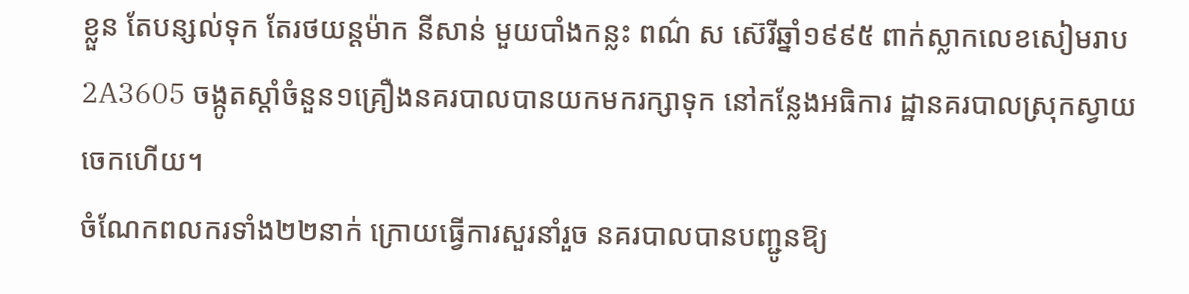ខ្លួន តែបន្សល់ទុក តែរថយន្តម៉ាក នីសាន់ មួយបាំងកន្លះ ពណ៌ ស ស៊េរីឆ្នាំ១៩៩៥ ពាក់ស្លាកលេខសៀមរាប 2A3605 ចង្កូតស្ដាំចំនួន១គ្រឿងនគរបាលបានយកមករក្សាទុក នៅកន្លែងអធិការ ដ្ឋានគរបាលស្រុកស្វាយចេកហើយ។
ចំណែកពលករទាំង២២នាក់ ក្រោយធ្វើការសួរនាំរួច នគរបាលបានបញ្ជូនឱ្យ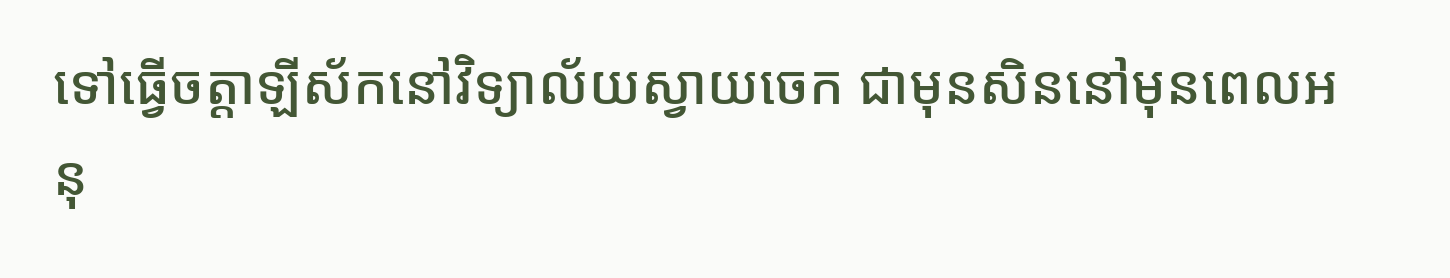ទៅធ្វើចត្តាឡីស័កនៅវិទ្យាល័យស្វាយចេក ជាមុនសិននៅមុនពេលអនុ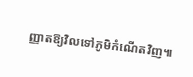ញ្ញាតឱ្យវិលទៅភូមិកំណើតវិញ៕